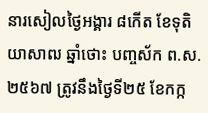នារសៀលថ្ងៃអង្គារ ៨កើត ខែទុតិយាសាឍ ឆ្នាំថោះ បញ្ចស័ក ព.ស.២៥៦៧ ត្រូវនឹងថ្ងៃទី២៥ ខែកក្ក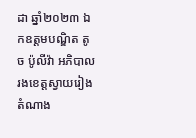ដា ឆ្នាំ២០២៣ ឯកឧត្ដមបណ្ឌិត តូច ប៉ូលីវ៉ា អភិបាលរងខេត្តស្វាយរៀង តំណាង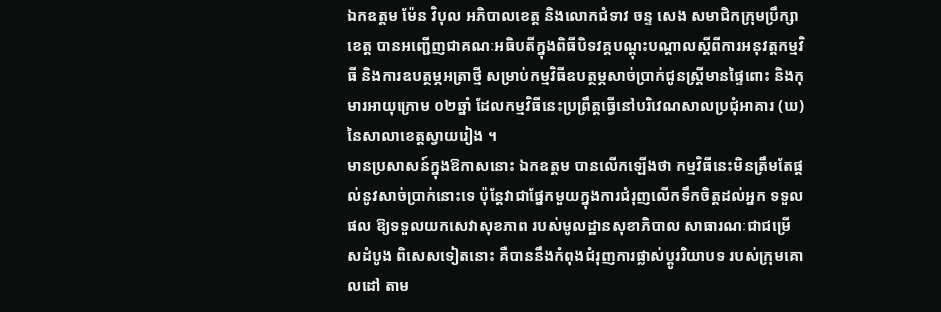ឯកឧត្តម ម៉ែន វិបុល អភិបាលខេត្ត និងលោកជំទាវ ចន្ទ សេង សមាជិកក្រុមប្រឹក្សាខេត្ត បានអញ្ជើញជាគណៈអធិបតីក្នុងពិធីបិទវគ្គបណ្តុះបណ្តាលស្តីពីការអនុវត្តកម្មវិធី និងការឧបត្ថម្ភអត្រាថ្មី សម្រាប់កម្មវិធីឧបត្ថម្ភសាច់ប្រាក់ជូនស្រ្តីមានផ្ទៃពោះ និងកុមារអាយុក្រោម ០២ឆ្នាំ ដែលកម្មវិធីនេះប្រព្រឹត្តធ្វើនៅបរិវេណសាលប្រជុំអាគារ (ឃ) នៃសាលាខេត្តស្វាយរៀង ។
មានប្រសាសន៍ក្នុងឱកាសនោះ ឯកឧត្តម បានលើកឡើងថា កម្មវិធីនេះមិនត្រឹមតែផ្តល់នូវសាច់ប្រាក់នោះទេ ប៉ុន្តែវាជាផ្នែកមួយក្នុងការជំរុញលើកទឹកចិត្តដល់អ្នក ទទួលផល ឱ្យទទួលយកសេវាសុខភាព របស់មូលដ្ឋានសុខាភិបាល សាធារណៈជាជម្រើសដំបូង ពិសេសទៀតនោះ គឺបាននឹងកំពុងជំរុញការផ្លាស់ប្តូររិយាបទ របស់ក្រុមគោលដៅ តាម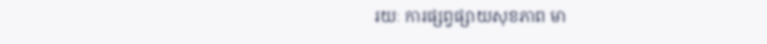រយៈ ការផ្សព្វផ្សាយសុខភាព មា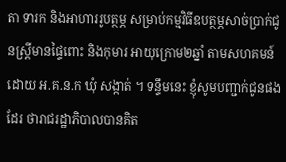តា ទារក និងអាហាររូបត្ថម្ភ សម្រាប់កម្មវិធីឧបត្ថម្ភសាច់ប្រាក់ជូនស្រ្តីមានផ្ទៃពោះ និងកុមារ អាយុក្រោម២ឆ្នាំ តាមសហគមន៍ ដោយ អ.គ.ន.ក ឃុំ សង្កាត់ ។ ទន្ទឹមនេះ ខ្ញុំសូមបញ្ជាក់ជូនផងដែរ ថារាជរដ្ឋាភិបាលបានគិត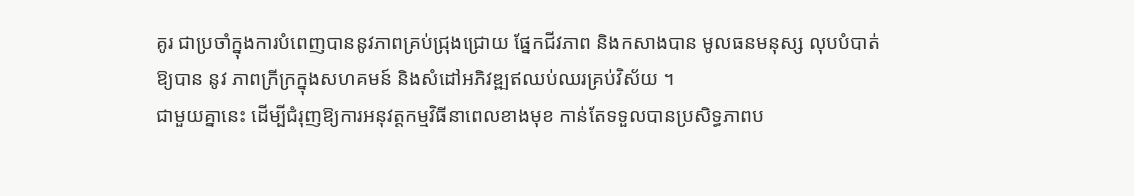គូរ ជាប្រចាំក្នុងការបំពេញបាននូវភាពគ្រប់ជ្រុងជ្រោយ ផ្នែកជីវភាព និងកសាងបាន មូលធនមនុស្ស លុបបំបាត់ ឱ្យបាន នូវ ភាពក្រីក្រក្នុងសហគមន៍ និងសំដៅអភិវឌ្ឍឥឈប់ឈរគ្រប់វិស័យ ។
ជាមួយគ្នានេះ ដើម្បីជំរុញឱ្យការអនុវត្តកម្មវិធីនាពេលខាងមុខ កាន់តែទទួលបានប្រសិទ្ធភាពប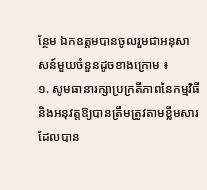ន្ថែម ឯកឧត្តមបានចូលរួមជាអនុសាសន៍មួយចំនួនដូចខាងក្រោម ៖
១. សូមធានារក្សាប្រក្រតីភាពនៃកម្មវិធី និងអនុវត្តឱ្យបានត្រឹមត្រូវតាមខ្លឹមសារដែលបាន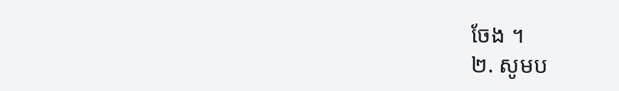ចែង ។
២. សូមប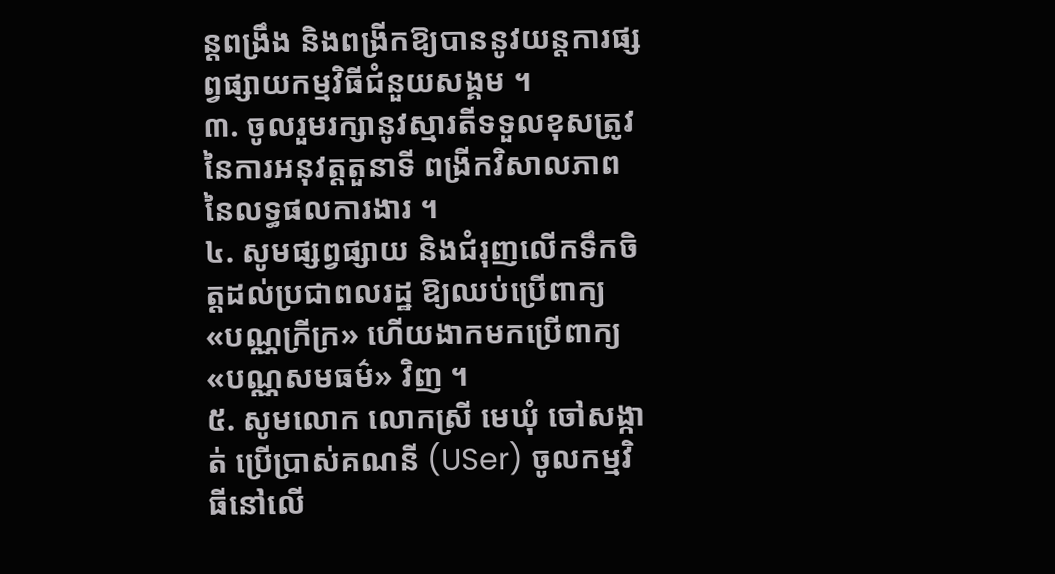ន្តពង្រឹង និងពង្រីកឱ្យបាននូវយន្តការផ្សព្វផ្សាយកម្មវិធីជំនួយសង្គម ។
៣. ចូលរួមរក្សានូវស្មារតីទទួលខុសត្រូវ នៃការអនុវត្តតួនាទី ពង្រីកវិសាលភាពនៃលទ្ធផលការងារ ។
៤. សូមផ្សព្វផ្សាយ និងជំរុញលើកទឹកចិត្តដល់ប្រជាពលរដ្ឋ ឱ្យឈប់ប្រើពាក្យ «បណ្ណក្រីក្រ» ហើយងាកមកប្រើពាក្យ «បណ្ណសមធម៌» វិញ ។
៥. សូមលោក លោកស្រី មេឃុំ ចៅសង្កាត់ ប្រើប្រាស់គណនី (USer) ចូលកម្មវិធីនៅលើ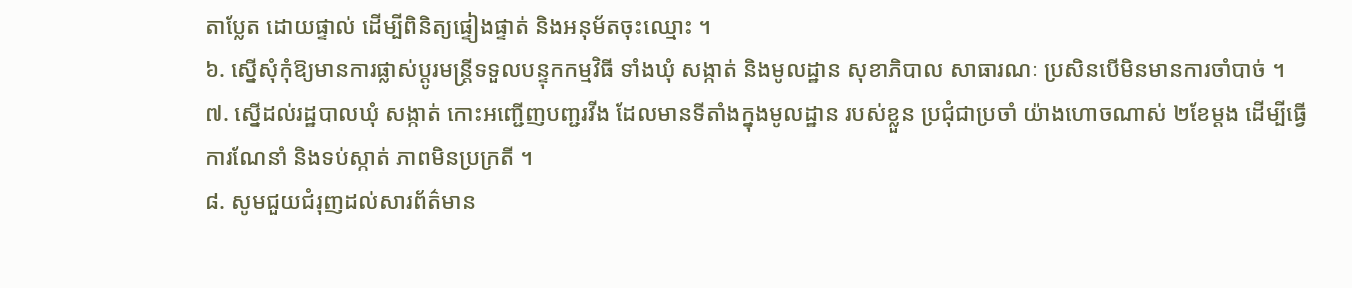តាប្លែត ដោយផ្ទាល់ ដើម្បីពិនិត្យផ្ទៀងផ្ទាត់ និងអនុម័តចុះឈ្មោះ ។
៦. ស្នើសុំកុំឱ្យមានការផ្លាស់ប្តូរមន្រ្តីទទួលបន្ទុកកម្មវិធី ទាំងឃុំ សង្កាត់ និងមូលដ្ឋាន សុខាភិបាល សាធារណៈ ប្រសិនបើមិនមានការចាំបាច់ ។
៧. ស្នើដល់រដ្ឋបាលឃុំ សង្កាត់ កោះអញ្ជើញបញ្ជរវីង ដែលមានទីតាំងក្នុងមូលដ្ឋាន របស់ខ្លួន ប្រជុំជាប្រចាំ យ៉ាងហោចណាស់ ២ខែម្តង ដើម្បីធ្វើការណែនាំ និងទប់ស្កាត់ ភាពមិនប្រក្រតី ។
៨. សូមជួយជំរុញដល់សារព័ត៌មាន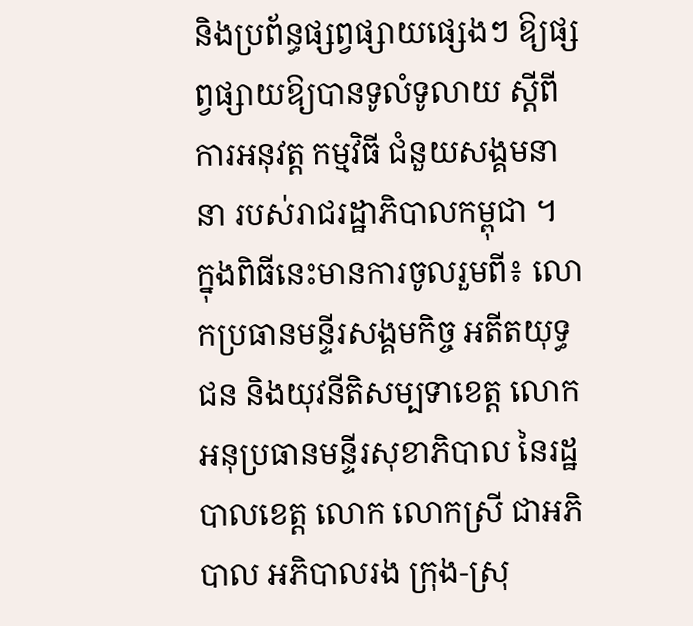និងប្រព័ន្ធផ្សព្វផ្សាយផ្សេងៗ ឱ្យផ្សព្វផ្សាយឱ្យបានទូលំទូលាយ ស្តីពីការអនុវត្ត កម្មវិធី ជំនួយសង្គមនានា របស់រាជរដ្ឋាភិបាលកម្ពុជា ។
ក្នុងពិធីនេះមានការចូលរួមពី៖ លោកប្រធានមន្ទីរសង្គមកិច្ច អតីតយុទ្ធជន និងយុវនីតិសម្បទាខេត្ត លោកអនុប្រធានមន្ទីរសុខាភិបាល នៃរដ្ឋបាលខេត្ត លោក លោកស្រី ជាអភិបាល អភិបាលរង ក្រុង-ស្រុ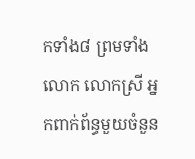កទាំង៨ ព្រមទាំង លោក លោកស្រី អ្នកពាក់ព័ន្ធមួយចំនួន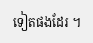ទៀតផងដែរ ។